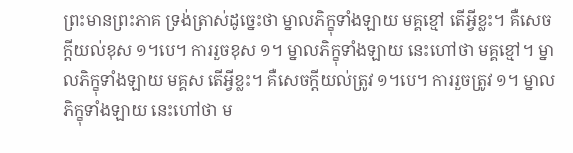ព្រះមានព្រះភាគ ទ្រង់ត្រាស់ដូច្នេះថា ម្នាលភិក្ខុទាំងឡាយ មគ្គខ្មៅ តើអ្វីខ្លះ។ គឺសេចក្តីយល់ខុស ១។បេ។ ការរួចខុស ១។ ម្នាលភិក្ខុទាំងឡាយ នេះហៅថា មគ្គខ្មៅ។ ម្នាលភិក្ខុទាំងឡាយ មគ្គស តើអ្វីខ្លះ។ គឺសេចក្តីយល់ត្រូវ ១។បេ។ ការរួចត្រូវ ១។ ម្នាលភិក្ខុទាំងឡាយ នេះហៅថា ម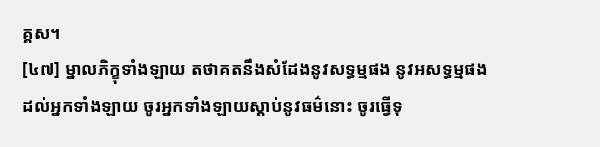គ្គស។
[៤៧] ម្នាលភិក្ខុទាំងឡាយ តថាគតនឹងសំដែងនូវសទ្ធម្មផង នូវអសទ្ធម្មផង ដល់អ្នកទាំងឡាយ ចូរអ្នកទាំងឡាយស្តាប់នូវធម៌នោះ ចូរធ្វើទុ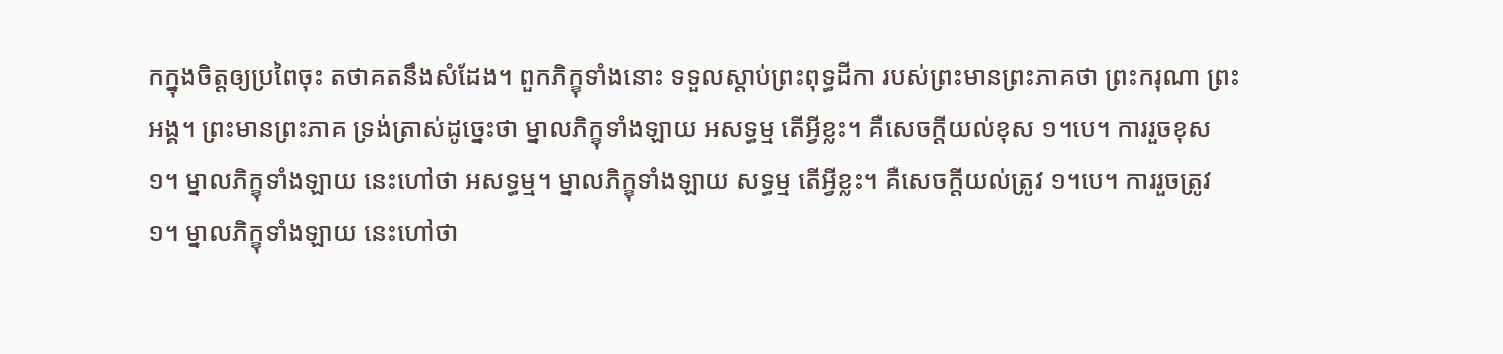កក្នុងចិត្តឲ្យប្រពៃចុះ តថាគតនឹងសំដែង។ ពួកភិក្ខុទាំងនោះ ទទួលស្តាប់ព្រះពុទ្ធដីកា របស់ព្រះមានព្រះភាគថា ព្រះករុណា ព្រះអង្គ។ ព្រះមានព្រះភាគ ទ្រង់ត្រាស់ដូច្នេះថា ម្នាលភិក្ខុទាំងឡាយ អសទ្ធម្ម តើអ្វីខ្លះ។ គឺសេចក្តីយល់ខុស ១។បេ។ ការរួចខុស ១។ ម្នាលភិក្ខុទាំងឡាយ នេះហៅថា អសទ្ធម្ម។ ម្នាលភិក្ខុទាំងឡាយ សទ្ធម្ម តើអ្វីខ្លះ។ គឺសេចក្តីយល់ត្រូវ ១។បេ។ ការរួចត្រូវ ១។ ម្នាលភិក្ខុទាំងឡាយ នេះហៅថា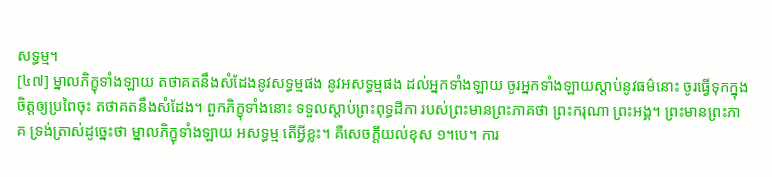សទ្ធម្ម។
[៤៧] ម្នាលភិក្ខុទាំងឡាយ តថាគតនឹងសំដែងនូវសទ្ធម្មផង នូវអសទ្ធម្មផង ដល់អ្នកទាំងឡាយ ចូរអ្នកទាំងឡាយស្តាប់នូវធម៌នោះ ចូរធ្វើទុកក្នុងចិត្តឲ្យប្រពៃចុះ តថាគតនឹងសំដែង។ ពួកភិក្ខុទាំងនោះ ទទួលស្តាប់ព្រះពុទ្ធដីកា របស់ព្រះមានព្រះភាគថា ព្រះករុណា ព្រះអង្គ។ ព្រះមានព្រះភាគ ទ្រង់ត្រាស់ដូច្នេះថា ម្នាលភិក្ខុទាំងឡាយ អសទ្ធម្ម តើអ្វីខ្លះ។ គឺសេចក្តីយល់ខុស ១។បេ។ ការ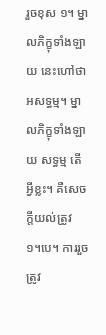រួចខុស ១។ ម្នាលភិក្ខុទាំងឡាយ នេះហៅថា អសទ្ធម្ម។ ម្នាលភិក្ខុទាំងឡាយ សទ្ធម្ម តើអ្វីខ្លះ។ គឺសេចក្តីយល់ត្រូវ ១។បេ។ ការរួចត្រូវ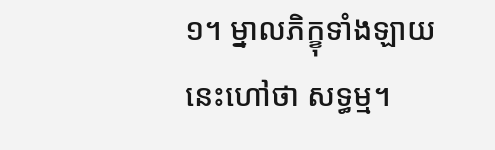១។ ម្នាលភិក្ខុទាំងឡាយ នេះហៅថា សទ្ធម្ម។